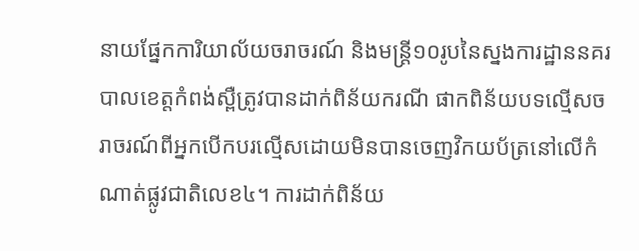នាយផ្នែកការិយាល័យចរាចរណ៍ និងមន្ត្រី១០រូបនៃស្នងការដ្ឋាននគរបាលខេត្តកំពង់ស្ពឺត្រូវបានដាក់ពិន័យករណី ផាកពិន័យបទល្មើសចរាចរណ៍ពីអ្នកបើកបរល្មើសដោយមិនបានចេញវិកយប័ត្រនៅលើកំណាត់ផ្លូវជាតិលេខ៤។ ការដាក់ពិន័យ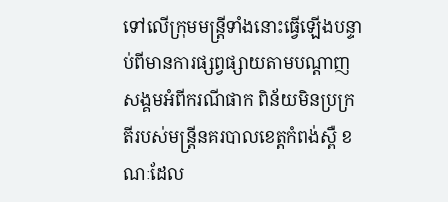ទៅលើក្រុមមន្ត្រីទាំងនោះធ្វើឡើងបន្ទាប់ពីមានការផ្សព្វផ្សាយតាមបណ្តាញសង្គមអំពីករណីផាក ពិន័យមិនប្រក្រតីរបស់មន្ត្រីនគរបាលខេត្តកំពង់ស្ពឺ ខណៈដែល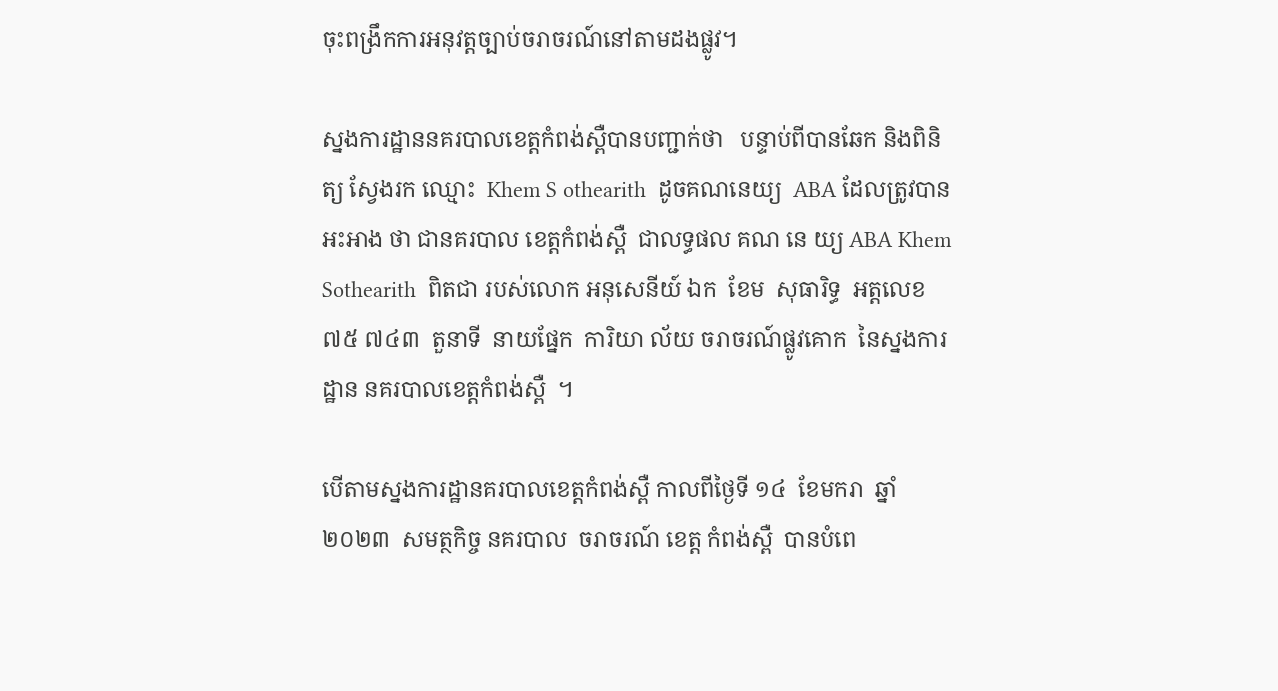ចុះពង្រឹកការអនុវត្តច្បាប់ចរាចរណ៍នៅតាមដងផ្លូវ។

ស្នងការដ្ឋាននគរបាលខេត្ដកំពង់ស្ពឺបានបញ្ជាក់ថា   បន្ទាប់ពីបានឆែក និងពិនិត្យ ស្វែងរក ឈ្មោះ  Khem S othearith  ដូចគណនេយ្យ  ABA ដែលត្រូវបានអះអាង ថា ជានគរបាល ខេត្ដកំពង់ស្ពឺ  ជាលទ្ធផល គណ នេ យ្យ ABA Khem Sothearith  ពិតជា របស់លោក អនុសេនីយ៍ ឯក  ខែម  សុធារិទ្ធ  អត្ដលេខ  ៧៥ ៧៤៣  តួនាទី  នាយផ្នែក  ការិយា ល័យ ចរាចរណ៍ផ្លូវគោក  នៃស្នងការដ្ឋាន នគរបាលខេត្តកំពង់ស្ពឺ  ។

បើតាមស្នងការដ្ឋានគរបាលខេត្តកំពង់ស្ពឺ កាលពីថ្ងៃទី ១៤  ខែមករា  ឆ្នាំ ២០២៣  សមត្ថកិច្ច នគរបាល  ចរាចរណ៍ ខេត្ដ កំពង់ស្ពឺ  បានបំពេ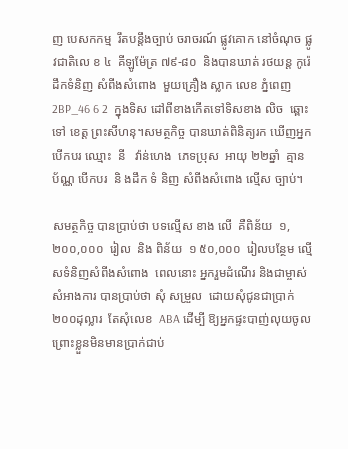ញ បេសកកម្ម  រឹតបន្តឹងច្បាប់ ចរាចរណ៍ ផ្លូវគោក នៅចំណុច ផ្លូវជាតិលេ ខ ៤  គីឡូម៉ែត្រ ៧៩-៨០  និងបានឃាត់ រថយន្ដ កូរ៉េ ដឹកទំនិញ សំពីងសំពោង  មួយគ្រឿង ស្លាក លេខ ភ្នំពេញ  2BP_46 6 2  ក្នុងទិស ដៅពីខាងកេីតទៅទិសខាង លិច  ឆ្ពោះ ទៅ ខេត្ដ ព្រះសីហនុ។សមត្ថកិច្ច បានឃាត់ពិនិត្យរក ឃេីញអ្នកបេីកបរ ឈ្មោះ  នី   វ៉ាន់ហេង  ភេទប្រុស  អាយុ ២២ឆ្នាំ  គ្មាន ប័ណ្ណ បើកបរ  និ ងដឹក ទំ និញ សំពីងសំពោង ល្មេីស ច្បាប់។

សមត្ថកិច្ច បានប្រាប់ថា បទល្មេីស ខាង លេី  គឺពិន័យ  ១,២០០,០០០  រៀល  និង ពិន័យ  ១ ៥០,០០០  រៀលបន្ថែម ល្មេីសទំនិញសំពីងសំពោង  ពេលនោះ អ្នករួមដំណើរ និងជាម្ចាស់សំអាងការ បានប្រាប់ថា សុំ សម្រួល  ដោយសុំជូនជាប្រាក់ ២០០ដុល្លារ  តែសុំលេខ  ABA ដេីម្បី ឱ្យអ្នកផ្ទះបាញ់លុយចូលព្រោះខ្លួនមិនមានប្រាក់ជាប់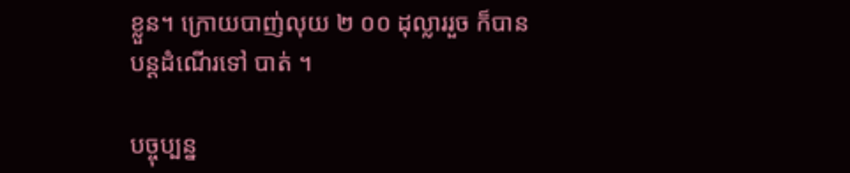ខ្លួន។ ក្រោយបាញ់លុយ ២ ០០ ដុល្លាររួច ក៏បានបន្ដដំណេីរទៅ បាត់ ។

បច្ចុប្បន្ន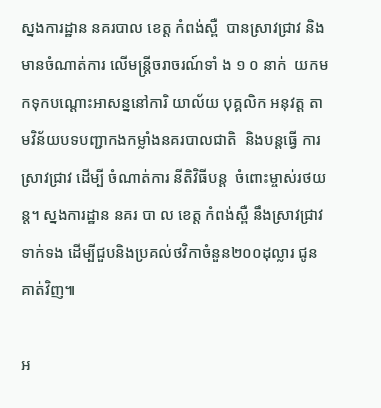ស្នងការដ្ឋាន នគរបាល ខេត្ត កំពង់ស្ពឺ  បានស្រាវជ្រាវ និងមានចំណាត់ការ លេីមន្រ្ដីចរាចរណ៍ទាំ ង ១ ០ នាក់  យកមកទុកបណ្ដោះអាសន្ននៅការិ យាល័យ បុគ្គលិក អនុវត្ត តាមវិន័យបទបញ្ជាកងកម្លាំងនគរបាលជាតិ  និងបន្ដធ្វើ ការ ស្រាវជ្រាវ ដេីម្បី ចំណាត់ការ នីតិវិធីបន្ដ  ចំពោះម្ចាស់រថយន្ត។ ស្នងការដ្ឋាន នគរ បា ល ខេត្ត កំពង់ស្ពឺ នឹងស្រាវជ្រាវ ទាក់ទង ដេីម្បីជួបនិងប្រគល់ថវិកាចំនួន២០០ដុល្លារ ជូនគាត់វិញ៕

អ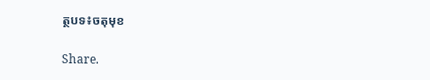ត្ថបទ៖ចតុមុខ

Share.